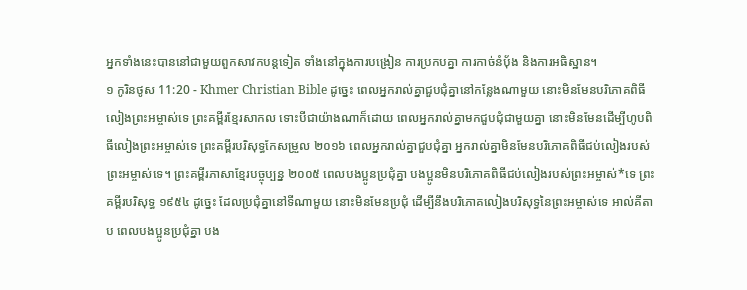អ្នកទាំងនេះបាននៅជាមួយពួកសាវកបន្ដទៀត ទាំងនៅក្នុងការបង្រៀន ការប្រកបគ្នា ការកាច់នំប៉័ង និងការអធិស្ឋាន។
១ កូរិនថូស 11:20 - Khmer Christian Bible ដូច្នេះ ពេលអ្នករាល់គ្នាជួបជុំគ្នានៅកន្លែងណាមួយ នោះមិនមែនបរិភោគពិធីលៀងព្រះអម្ចាស់ទេ ព្រះគម្ពីរខ្មែរសាកល ទោះបីជាយ៉ាងណាក៏ដោយ ពេលអ្នករាល់គ្នាមកជួបជុំជាមួយគ្នា នោះមិនមែនដើម្បីហូបពិធីលៀងព្រះអម្ចាស់ទេ ព្រះគម្ពីរបរិសុទ្ធកែសម្រួល ២០១៦ ពេលអ្នករាល់គ្នាជួបជុំគ្នា អ្នករាល់គ្នាមិនមែនបរិភោគពិធីជប់លៀងរបស់ព្រះអម្ចាស់ទេ។ ព្រះគម្ពីរភាសាខ្មែរបច្ចុប្បន្ន ២០០៥ ពេលបងប្អូនប្រជុំគ្នា បងប្អូនមិនបរិភោគពិធីជប់លៀងរបស់ព្រះអម្ចាស់*ទេ ព្រះគម្ពីរបរិសុទ្ធ ១៩៥៤ ដូច្នេះ ដែលប្រជុំគ្នានៅទីណាមួយ នោះមិនមែនប្រជុំ ដើម្បីនឹងបរិភោគលៀងបរិសុទ្ធនៃព្រះអម្ចាស់ទេ អាល់គីតាប ពេលបងប្អូនប្រជុំគ្នា បង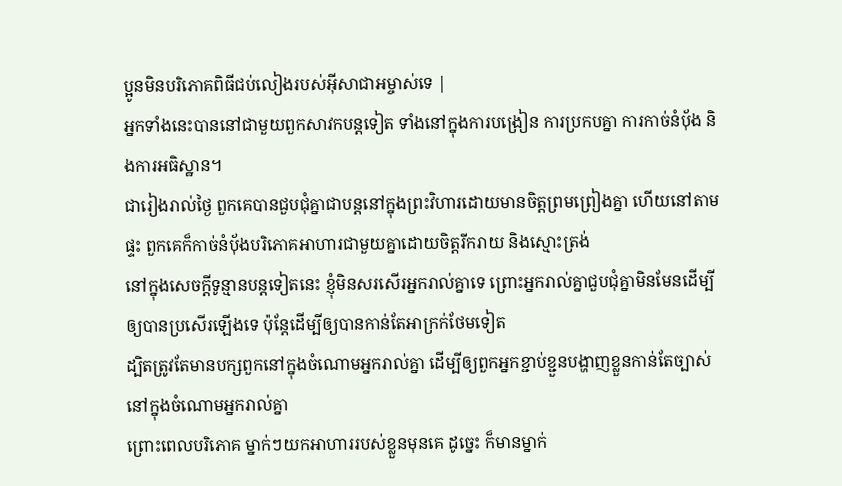ប្អូនមិនបរិភោគពិធីជប់លៀងរបស់អ៊ីសាជាអម្ចាស់ទេ |
អ្នកទាំងនេះបាននៅជាមួយពួកសាវកបន្ដទៀត ទាំងនៅក្នុងការបង្រៀន ការប្រកបគ្នា ការកាច់នំប៉័ង និងការអធិស្ឋាន។
ជារៀងរាល់ថ្ងៃ ពួកគេបានជួបជុំគ្នាជាបន្តនៅក្នុងព្រះវិហារដោយមានចិត្ដព្រមព្រៀងគ្នា ហើយនៅតាមផ្ទះ ពួកគេក៏កាច់នំប៉័ងបរិភោគអាហារជាមួយគ្នាដោយចិត្ដរីករាយ និងស្មោះត្រង់
នៅក្នុងសេចក្ដីទូន្មានបន្ដទៀតនេះ ខ្ញុំមិនសរសើរអ្នករាល់គ្នាទេ ព្រោះអ្នករាល់គ្នាជួបជុំគ្នាមិនមែនដើម្បីឲ្យបានប្រសើរឡើងទេ ប៉ុន្ដែដើម្បីឲ្យបានកាន់តែអាក្រក់ថែមទៀត
ដ្បិតត្រូវតែមានបក្សពួកនៅក្នុងចំណោមអ្នករាល់គ្នា ដើម្បីឲ្យពួកអ្នកខ្ជាប់ខ្ជួនបង្ហាញខ្លួនកាន់តែច្បាស់នៅក្នុងចំណោមអ្នករាល់គ្នា
ព្រោះពេលបរិភោគ ម្នាក់ៗយកអាហាររបស់ខ្លួនមុនគេ ដូច្នេះ ក៏មានម្នាក់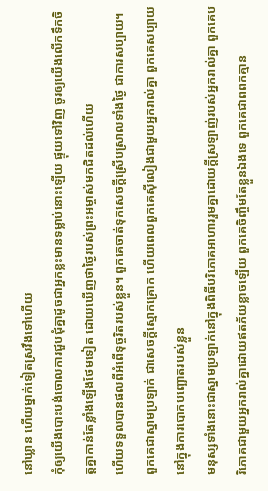នៅឃ្លាន ហើយម្នាក់ទៀតស្រវឹងទៅហើយ
កុំឲ្យយើងបោះបង់ចោលការជួបជុំគ្នាដូចជាអ្នកខ្លះមានទម្លាប់នោះឡើយ ផ្ទុយទៅវិញ ចូរឲ្យយើងលើកទឹកចិត្តគ្នាកាន់តែខ្លាំងឡើងថែមទៀត ដោយឃើញថាថ្ងៃរបស់ព្រះអម្ចាស់មកជិតដល់ហើយ
ហើយទទួលបានផលពីអំពើទុច្ចរិតរបស់ខ្លួន។ ពួកគេចាត់ទុកសេចក្ដីស្រើបស្រាលទាំងថ្ងៃ ជាការសប្បាយ។ ពួកគេជាស្នាមប្រឡាក់ ជាសេចក្ដីស្មោកគ្រោក ហើយពេលពួកគេស៊ីលៀងជាមួយអ្នករាល់គ្នា ពួកគេសប្បាយនៅក្នុងការបោកបញ្ឆោតរបស់ខ្លួន
មនុស្សទាំងនោះជាស្នាមប្រឡាក់នៅក្នុងពិធីបរិភោគអាហាររួមគ្នាដោយក្ដីស្រឡាញ់របស់អ្នករាល់គ្នា ពួកគេបរិភោគជាមួយអ្នករាល់គ្នាដោយឥតភ័យខ្លាចឡើយ ពួកគេចិញ្ចឹមតែខ្លួនឯងទេ ពួកគេជាពពកគ្មាន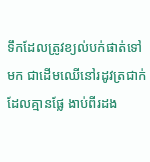ទឹកដែលត្រូវខ្យល់បក់ផាត់ទៅមក ជាដើមឈើនៅរដូវត្រជាក់ដែលគ្មានផ្លែ ងាប់ពីរដង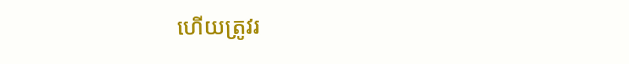ហើយត្រូវរ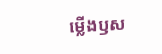ម្លើងឫស